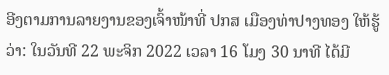ອີງຕາມການລາຍງານຂອງເຈົ້າໜ້າທີ່ ປກສ ເມືອງທ່າປາງທອງ ໃຫ້ຮູ້ວ່າ: ໃນວັນທີ 22 ພະຈິກ 2022 ເວລາ 16 ໂມງ 30 ນາທີ ໄດ້ມີ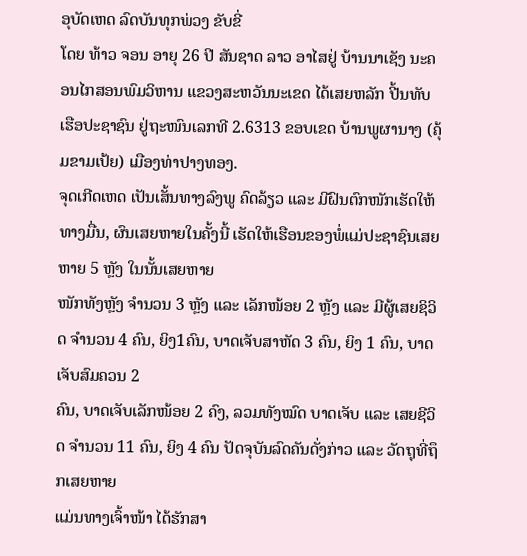ອຸບັດເຫດ ລົດບັນທຸກພ່ວງ ຂັບຂີ່
ໂດຍ ທ້າວ ຈອນ ອາຍຸ 26 ປີ ສັນຊາດ ລາວ ອາໄສຢູ່ ບ້ານນາເຊັງ ນະຄອນໄກສອນພົມວິຫານ ແຂວງສະຫວັນນະເຂດ ໄດ້ເສຍຫລັກ ປີ້ນທັບເຮືອປະຊາຊົນ ຢູ່ຖະໜົນເລກທີ 2.6313 ຂອບເຂດ ບ້ານພູຜານາງ (ຄຸ້ມຂາມເປ້ຍ) ເມືອງທ່າປາງທອງ.
ຈຸດເກີດເຫດ ເປັນເສັ້ນທາງລົງພູ ຄົດລ້ຽວ ແລະ ມີຝົນຕົກໜັກເຮັດໃຫ້ທາງມື່ນ, ຜົນເສຍຫາຍໃນຄັ້ງນີ້ ເຮັດໃຫ້ເຮືອນຂອງພໍ່ແມ່ປະຊາຊົນເສຍຫາຍ 5 ຫຼັງ ໃນນັ້ນເສຍຫາຍ
ໜັກທັງຫຼັງ ຈຳນວນ 3 ຫຼັງ ແລະ ເລັກໜ້ອຍ 2 ຫຼັງ ແລະ ມີຜູ້ເສຍຊິວິດ ຈຳນວນ 4 ຄົນ, ຍິງ1ຄົນ, ບາດເຈັບສາຫັດ 3 ຄົນ, ຍິງ 1 ຄົນ, ບາດເຈັບສົມຄວນ 2
ຄົນ, ບາດເຈັບເລັກໜ້ອຍ 2 ຄົງ, ລວມທັງໝົດ ບາດເຈັບ ແລະ ເສຍຊີວິດ ຈຳນວນ 11 ຄົນ, ຍິງ 4 ຄົນ ປັດຈຸບັນລົດຄັນດັ່ງກ່າວ ແລະ ວັດຖຸທີ່ຖຶກເສຍຫາຍ
ແມ່ນທາງເຈົ້າໜ້າ ໄດ້ຮັກສາ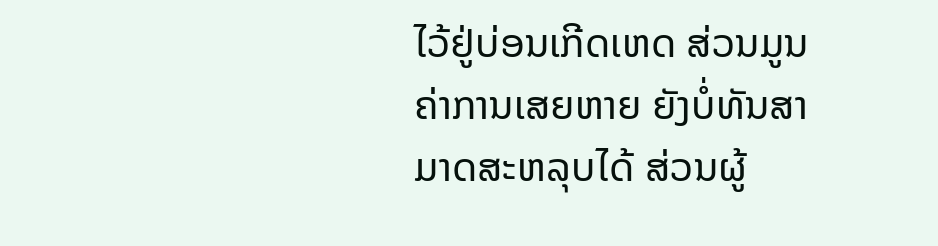ໄວ້ຢູ່ບ່ອນເກີດເຫດ ສ່ວນມູນຄ່າການເສຍຫາຍ ຍັງບໍ່ທັນສາມາດສະຫລຸບໄດ້ ສ່ວນຜູ້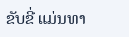ຂັບຂີ່ ແມ່ນທາ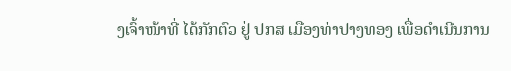ງເຈົ້າໜ້າທີ່ ໄດ້ກັກຕົວ ຢູ່ ປກສ ເມືອງທ່າປາງທອງ ເພື່ອດໍາເນີນການ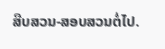ສືບສວນ-ສອບສວນຕໍ່ໄປ.